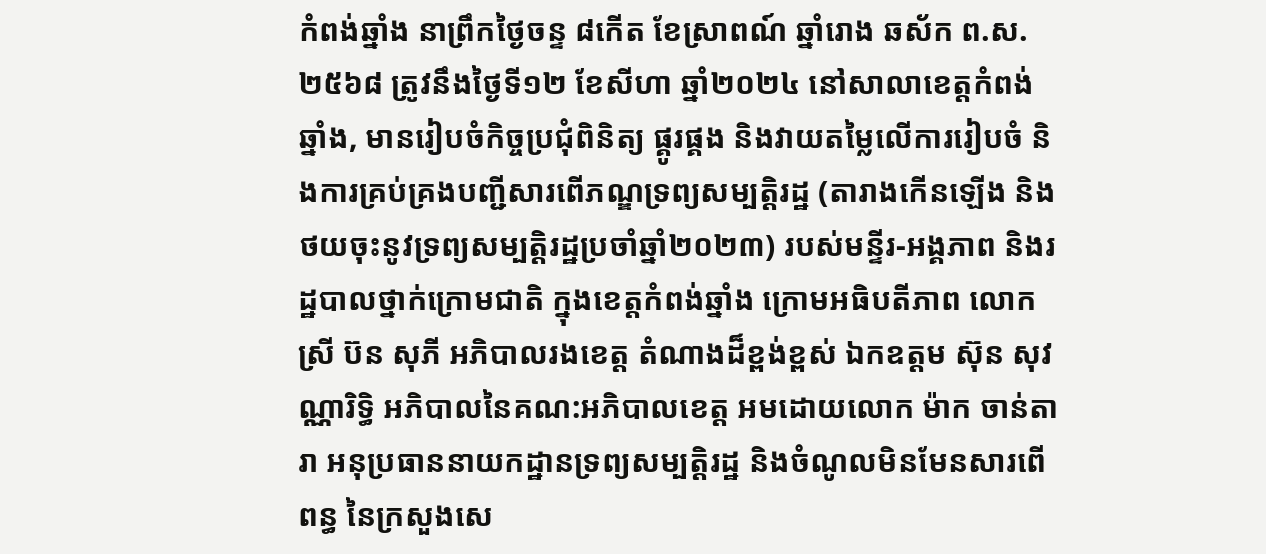កំពង់ឆ្នាំង នាព្រឹកថ្ងៃចន្ទ ៨កើត ខែស្រាពណ៍ ឆ្នាំរោង ឆស័ក ព.ស.២៥៦៨ ត្រូវនឹងថ្ងៃទី១២ ខែសីហា ឆ្នាំ២០២៤ នៅសាលាខេត្តកំពង់ឆ្នាំង, មានរៀបចំកិច្ចប្រជុំពិនិត្យ ផ្គូរផ្គង និងវាយតម្លៃលើការរៀបចំ និងការគ្រប់គ្រងបញ្ជីសារពើភណ្ឌទ្រព្យសម្បត្តិរដ្ឋ (តារាងកើនឡើង និងថយចុះនូវទ្រព្យសម្បត្តិរដ្ឋប្រចាំឆ្នាំ២០២៣) របស់មន្ទីរ-អង្គភាព និងរដ្ឋបាលថ្នាក់ក្រោមជាតិ ក្នុងខេត្តកំពង់ឆ្នាំង ក្រោមអធិបតីភាព លោកស្រី ប៊ន សុភី អភិបាលរងខេត្ត តំណាងដ៏ខ្ពង់ខ្ពស់ ឯកឧត្តម ស៊ុន សុវណ្ណារិទ្ធិ អភិបាលនៃគណ:អភិបាលខេត្ត អមដោយលោក ម៉ាក ចាន់តារា អនុប្រធាននាយកដ្ឋានទ្រព្យសម្បត្តិរដ្ឋ និងចំណូលមិនមែនសារពើពន្ធ នៃក្រសួងសេ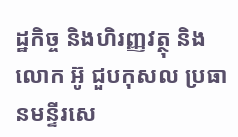ដ្ឋកិច្ច និងហិរញ្ញវត្ថុ និងលោក អ៊ូ ជួបកុសល ប្រធានមន្ទីរសេ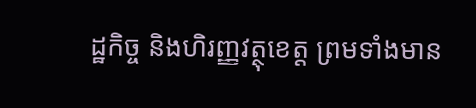ដ្ឋកិច្ច និងហិរញ្ញវត្ថុខេត្ត ព្រមទាំងមាន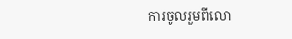ការចូលរួមពីលោ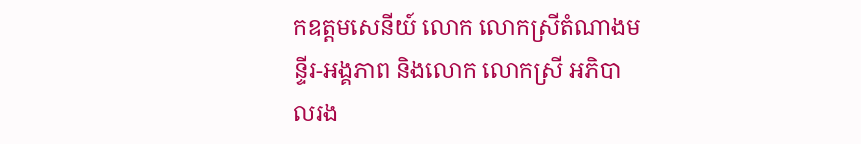កឧត្តមសេនីយ៍ លោក លោកស្រីតំណាងមន្ទីរ-អង្គភាព និងលោក លោកស្រី អភិបាលរង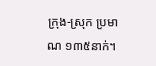ក្រុង-ស្រុក ប្រមាណ ១៣៥នាក់។